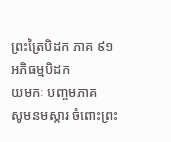ព្រះត្រៃបិដក ភាគ ៩១
អភិធម្មបិដក
យមកៈ បញ្ចមភាគ
សូមនមស្ការ ចំពោះព្រះ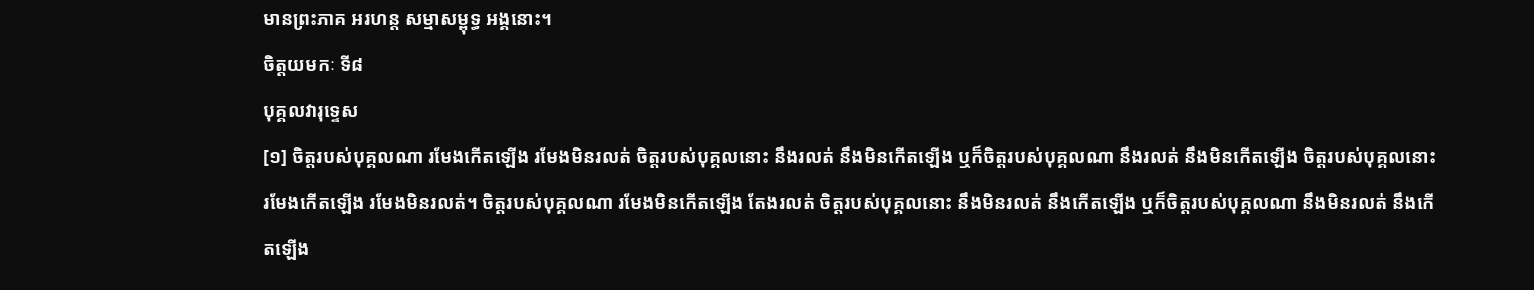មានព្រះភាគ អរហន្ត សម្មាសម្ពុទ្ធ អង្គនោះ។
ចិត្តយមកៈ ទី៨
បុគ្គលវារុទ្ទេស
[១] ចិត្តរបស់បុគ្គលណា រមែងកើតឡើង រមែងមិនរលត់ ចិត្តរបស់បុគ្គលនោះ នឹងរលត់ នឹងមិនកើតឡើង ឬក៏ចិត្តរបស់បុគ្គលណា នឹងរលត់ នឹងមិនកើតឡើង ចិត្តរបស់បុគ្គលនោះ រមែងកើតឡើង រមែងមិនរលត់។ ចិត្តរបស់បុគ្គលណា រមែងមិនកើតឡើង តែងរលត់ ចិត្តរបស់បុគ្គលនោះ នឹងមិនរលត់ នឹងកើតឡើង ឬក៏ចិត្តរបស់បុគ្គលណា នឹងមិនរលត់ នឹងកើតឡើង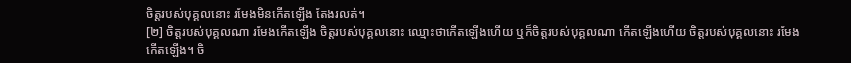ចិត្តរបស់បុគ្គលនោះ រមែងមិនកើតឡើង តែងរលត់។
[២] ចិត្តរបស់បុគ្គលណា រមែងកើតឡើង ចិត្តរបស់បុគ្គលនោះ ឈ្មោះថាកើតឡើងហើយ ឬក៏ចិត្តរបស់បុគ្គលណា កើតឡើងហើយ ចិត្តរបស់បុគ្គលនោះ រមែងកើតឡើង។ ចិ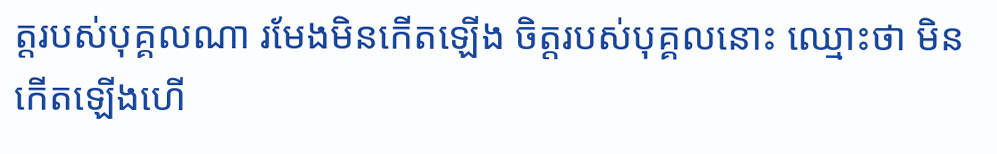ត្តរបស់បុគ្គលណា រមែងមិនកើតឡើង ចិត្តរបស់បុគ្គលនោះ ឈ្មោះថា មិនកើតឡើងហើ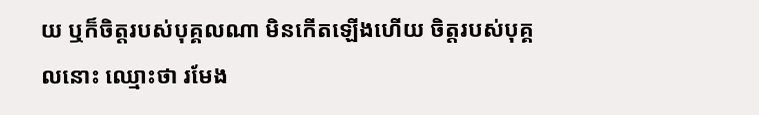យ ឬក៏ចិត្តរបស់បុគ្គលណា មិនកើតឡើងហើយ ចិត្តរបស់បុគ្គលនោះ ឈ្មោះថា រមែង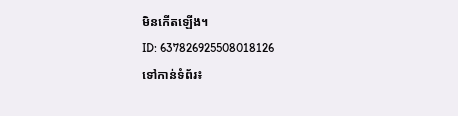មិនកើតឡើង។
ID: 637826925508018126
ទៅកាន់ទំព័រ៖